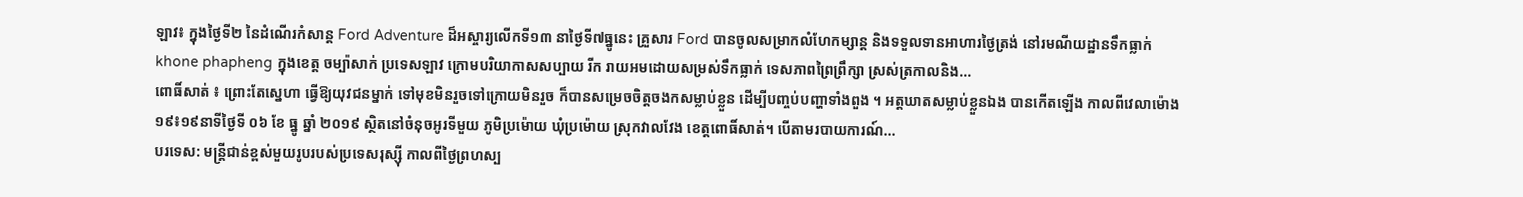ឡាវ៖ ក្នុងថ្ងៃទី២ នៃដំណើរកំសាន្ត Ford Adventure ដ៏អស្ចារ្យលើកទី១៣ នាថ្ងៃទី៧ធ្នូនេះ គ្រួសារ Ford បានចូលសម្រាកលំហែកម្សាន្ត និងទទួលទានអាហារថ្ងៃត្រង់ នៅរមណីយដ្ឋានទឹកធ្លាក់ khone phapheng ក្នុងខេត្ត ចម្ប៉ាសាក់ ប្រទេសឡាវ ក្រោមបរិយាកាសសប្បាយ រីក រាយអមដោយសម្រស់ទឹកធ្លាក់ ទេសភាពព្រៃព្រឹក្សា ស្រស់ត្រកាលនិង...
ពោធិ៍សាត់ ៖ ព្រោះតែស្នេហា ធ្វើឱ្យយុវជនម្នាក់ ទៅមុខមិនរួចទៅក្រោយមិនរួច ក៏បានសម្រេចចិត្តចងកសម្លាប់ខ្លួន ដើម្បីបញ្ចប់បញ្ហាទាំងពួង ។ អត្តឃាតសម្លាប់ខ្លួនឯង បានកើតឡើង កាលពីវេលាម៉ោង១៩៖១៩នាទីថ្ងៃទី ០៦ ខែ ធ្នូ ឆ្នាំ ២០១៩ ស្ថិតនៅចំនុចអូរទីមួយ ភូមិប្រម៉ោយ ឃុំប្រម៉ោយ ស្រុកវាលវែង ខេត្តពោធិ៍សាត់។ បើតាមរបាយការណ៍...
បរទេស: មន្ត្រីជាន់ខ្ពស់មួយរូបរបស់ប្រទេសរុស្ស៊ី កាលពីថ្ងៃព្រហស្ប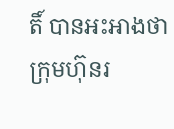តិ៍ បានអះអាងថា ក្រុមហ៊ុនរ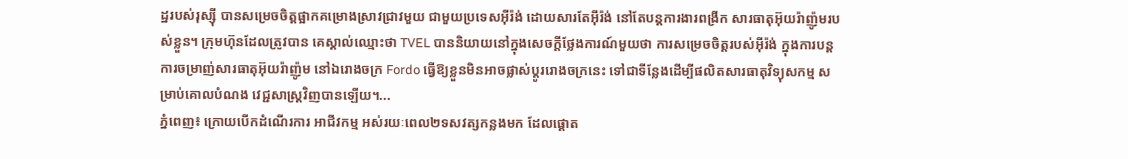ដ្ឋរបស់រុស្ស៊ី បានសម្រេចចិត្តផ្អាកគម្រោងស្រាវជ្រាវមួយ ជាមួយប្រទេសអ៊ីរ៉ង់ ដោយសារតែអ៊ីរ៉ង់ នៅតែបន្តការងារពង្រីក សារធាតុអ៊ុយរ៉ាញ៉ូមរបស់ខ្លួន។ ក្រុមហ៊ុនដែលត្រូវបាន គេស្គាល់ឈ្មោះថា TVEL បាននិយាយនៅក្នុងសេចក្តីថ្លែងការណ៍មួយថា ការសម្រេចចិត្តរបស់អ៊ីរ៉ង់ ក្នុងការបន្តការចម្រាញ់សារធាតុអ៊ុយរ៉ាញ៉ូម នៅឯរោងចក្រ Fordo ធ្វើឱ្យខ្លួនមិនអាចផ្លាស់ប្តូររោងចក្រនេះ ទៅជាទីន្លែងដើម្បីផលិតសារធាតុវិទ្យុសកម្ម សម្រាប់គោលបំណង វេជ្ជសាស្រ្តវិញបានឡើយ។...
ភ្នំពេញ៖ ក្រោយបើកដំណើរការ អាជីវកម្ម អស់រយៈពេល២ទសវត្សកន្លងមក ដែលផ្ដោត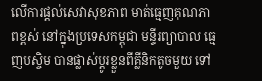លើការផ្តល់សេវាសុខភាព មាត់ធ្មេញគុណភាពខ្ពស់ នៅក្នុងប្រទេសកម្ពុជា មន្ទីរព្យាបាល ធ្មេញបស្ចិម បានផ្លាស់ប្តូរខ្លួនពីគ្លីនិកតូចមួយ ទៅ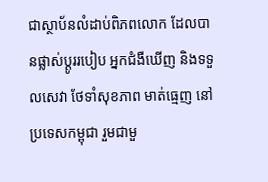ជាស្ថាប័នលំដាប់ពិភពលោក ដែលបានផ្លាស់ប្តូររបៀប អ្នកជំងឺឃើញ និងទទួលសេវា ថែទាំសុខភាព មាត់ធ្មេញ នៅប្រទេសកម្ពុជា រួមជាមួ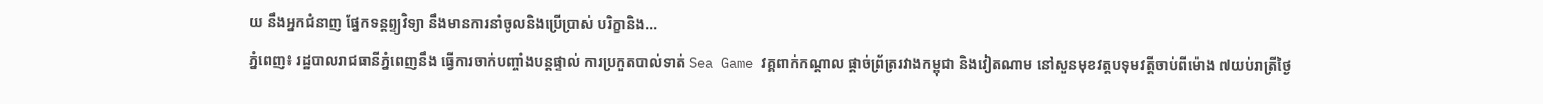យ នឹងអ្នកជំនាញ ផ្នែកទន្តព្ទ្យវិទ្យា នឹងមានការនាំចូលនិងប្រើប្រាស់ បរិក្ខានិង...
ភ្នំពេញ៖ រដ្ឋបាលរាជធានីភ្នំពេញនឹង ធ្វើការចាក់បញ្ចាំងបន្តផ្ទាល់ ការប្រកួតបាល់ទាត់ Sea Game វគ្គពាក់កណ្ដាល ផ្ដាច់ព្រ័ត្ររវាងកម្ពុជា និងវៀតណាម នៅសួនមុខវត្តបទុមវត្តីចាប់ពីម៉ោង ៧យប់រាត្រីថ្ងៃ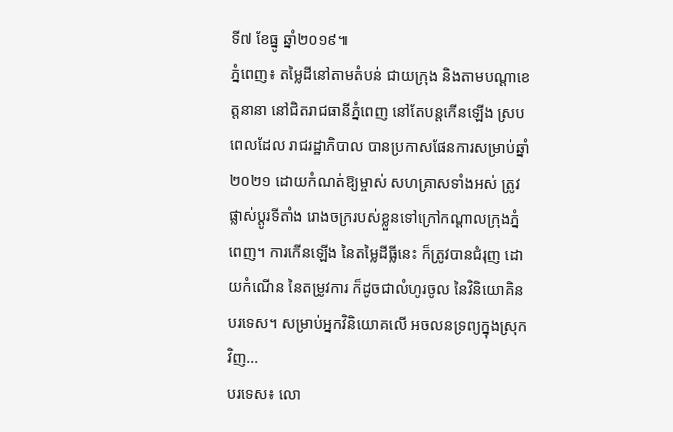ទី៧ ខែធ្នូ ឆ្នាំ២០១៩៕
ភ្នំពេញ៖ តម្លៃដីនៅតាមតំបន់ ជាយក្រុង និងតាមបណ្ដាខេត្តនានា នៅជិតរាជធានីភ្នំពេញ នៅតែបន្តកើនឡើង ស្របពេលដែល រាជរដ្ឋាភិបាល បានប្រកាសផែនការសម្រាប់ឆ្នាំ២០២១ ដោយកំណត់ឱ្យម្ចាស់ សហគ្រាសទាំងអស់ ត្រូវផ្លាស់ប្ដូរទីតាំង រោងចក្ររបស់ខ្លួនទៅក្រៅកណ្ដាលក្រុងភ្នំពេញ។ ការកើនឡើង នៃតម្លៃដីធ្លីនេះ ក៏ត្រូវបានជំរុញ ដោយកំណើន នៃតម្រូវការ ក៏ដូចជាលំហូរចូល នៃវិនិយោគិនបរទេស។ សម្រាប់អ្នកវិនិយោគលើ អចលនទ្រព្យក្នុងស្រុកវិញ...
បរទេស៖ លោ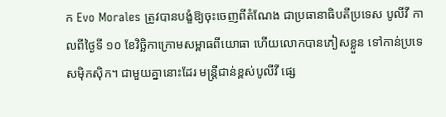ក Evo Morales ត្រូវបានបង្ខំឱ្យចុះចេញពីតំណែង ជាប្រធានាធិបតីប្រទេស បូលីវី កាលពីថ្ងៃទី ១០ ខែវិច្ឆិកាក្រោមសម្ពាធពីយោធា ហើយលោកបានភៀសខ្លួន ទៅកាន់ប្រទេសម៉ិកស៊ិក។ ជាមួយគ្នានោះដែរ មន្ត្រីជាន់ខ្ពស់បូលីវី ផ្សេ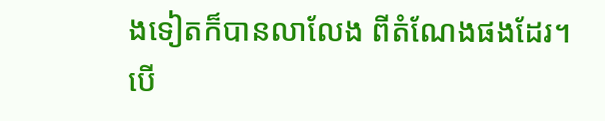ងទៀតក៏បានលាលែង ពីតំណែងផងដែរ។ បើ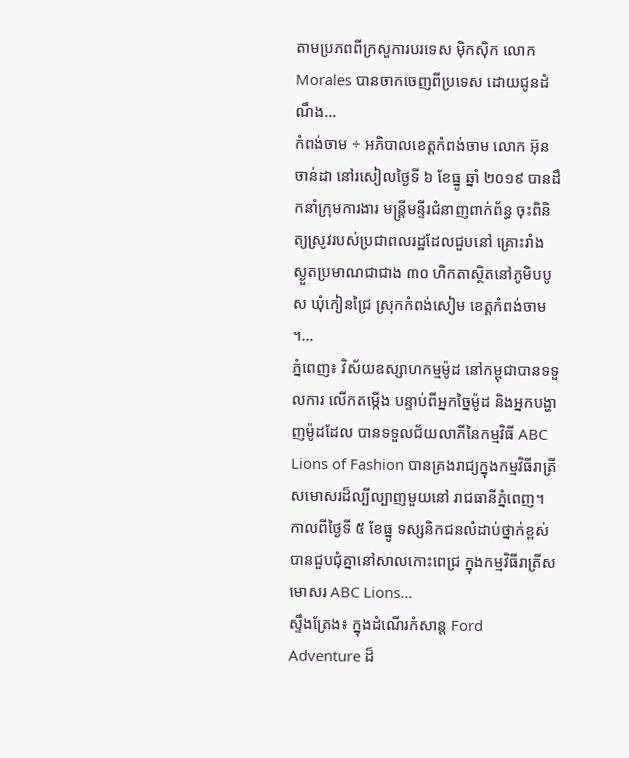តាមប្រភពពីក្រសួការបរទេស ម៉ិកស៊ិក លោក Morales បានចាកចេញពីប្រទេស ដោយជូនដំណឹង...
កំពង់ចាម ÷ អភិបាលខេត្តកំពង់ចាម លោក អ៊ុន ចាន់ដា នៅរសៀលថ្ងៃទី ៦ ខែធ្នូ ឆ្នាំ ២០១៩ បានដឹកនាំក្រុមការងារ មន្ត្រីមន្ទីរជំនាញពាក់ព័ន្ធ ចុះពិនិត្យស្រូវរបស់ប្រជាពលរដ្ឋដែលជួបនៅ គ្រោះរាំង ស្ងួតប្រមាណជាជាង ៣០ ហិកតាស្ថិតនៅភូមិបបូស ឃុំកៀនជ្រៃ ស្រុកកំពង់សៀម ខេត្តកំពង់ចាម ។...
ភ្នំពេញ៖ វិស័យឧស្សាហកម្មម៉ូដ នៅកម្ពុជាបានទទួលការ លើកតម្កើង បន្ទាប់ពីអ្នកច្នៃម៉ូដ និងអ្នកបង្ហាញម៉ូដដែល បានទទួលជ័យលាភីនៃកម្មវិធី ABC Lions of Fashion បានគ្រងរាជ្យក្នុងកម្មវិធីរាត្រី សមោសរដ៏ល្បីល្បាញមួយនៅ រាជធានីភ្នំពេញ។ កាលពីថ្ងៃទី ៥ ខែធ្នូ ទស្សនិកជនលំដាប់ថ្នាក់ខ្ពស់ បានជួបជុំគ្នានៅសាលកោះពេជ្រ ក្នុងកម្មវិធីរាត្រីសមោសរ ABC Lions...
ស្ទឹងត្រែង៖ ក្នុងដំណើរកំសាន្ត Ford Adventure ដ៏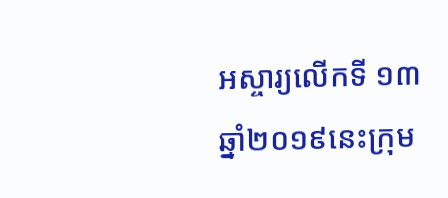អស្ចារ្យលើកទី ១៣ ឆ្នាំ២០១៩នេះក្រុម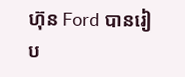ហ៊ុន Ford បានរៀប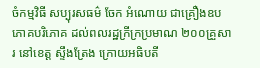ចំកម្មវិធី សប្បុរសធម៌ ចែក អំណោយ ជាគ្រឿងឧបភោគបរិភោគ ដល់ពលរដ្ឋក្រីក្រប្រមាណ ២០០គ្រួសារ នៅខេត្ត ស្ទឹងត្រែង ក្រោយអធិបតី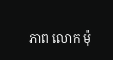ភាព លោក ម៉ុ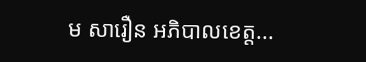ម សារឿន អភិបាលខេត្ត...